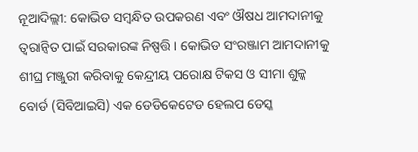ନୂଆଦିଲ୍ଲୀ: କୋଭିଡ ସମ୍ବନ୍ଧିତ ଉପକରଣ ଏବଂ ଔଷଧ ଆମଦାନୀକୁ ତ୍ବରାନ୍ବିତ ପାଇଁ ସରକାରଙ୍କ ନିଷ୍ପତ୍ତି । କୋଭିଡ ସଂରଞ୍ଜାମ ଆମଦାନୀକୁ ଶୀଘ୍ର ମଞ୍ଜୁରୀ କରିବାକୁ କେନ୍ଦ୍ରୀୟ ପରୋକ୍ଷ ଟିକସ ଓ ସୀମା ଶୁଳ୍କ ବୋର୍ଡ (ସିବିଆଇସି) ଏକ ଡେଡିକେଟେଡ ହେଲପ ଡେସ୍କ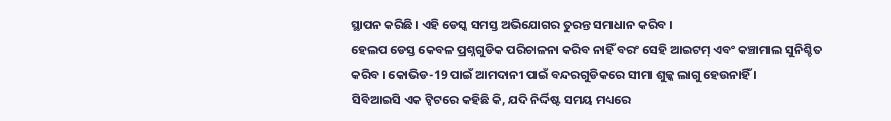ସ୍ଥାପନ କରିଛି । ଏହି ଡେସ୍କ ସମସ୍ତ ଅଭିଯୋଗର ତୁରନ୍ତ ସମାଧାନ କରିବ ।
ହେଲପ ଡେସ୍ତ କେବଳ ପ୍ରଶ୍ନଗୁଡିକ ପରିଚାଳନା କରିବ ନାହିଁ ବରଂ ସେହି ଆଇଟମ୍ ଏବଂ କଞ୍ଚାମାଲ ସୁନିଶ୍ଚିତ କରିବ । କୋଭିଡ-19 ପାଇଁ ଆମଦାନୀ ପାଇଁ ବନ୍ଦରଗୁଡିକରେ ସୀମା ଶୁଳ୍କ ଲାଗୁ ହେଉନାହିଁ ।
ସିବିଆଇସି ଏକ ଟ୍ବିଟରେ କହିଛି କି, ଯଦି ନିର୍ଦ୍ଦିଷ୍ଟ ସମୟ ମଧ୍ୟରେ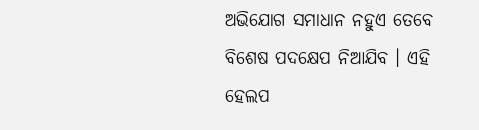ଅଭିଯୋଗ ସମାଧାନ ନହୁଏ ତେବେ ବିଶେଷ ପଦକ୍ଷେପ ନିଆଯିବ । ଏହି ହେଲପ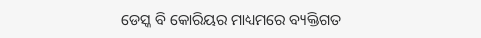ଡେସ୍କ ବି କୋରିୟର ମାଧ୍ୟମରେ ବ୍ୟକ୍ତିଗତ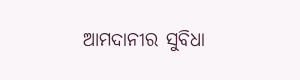ଆମଦାନୀର ସୁବିଧା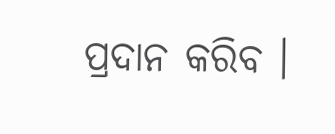ପ୍ରଦାନ କରିବ ।